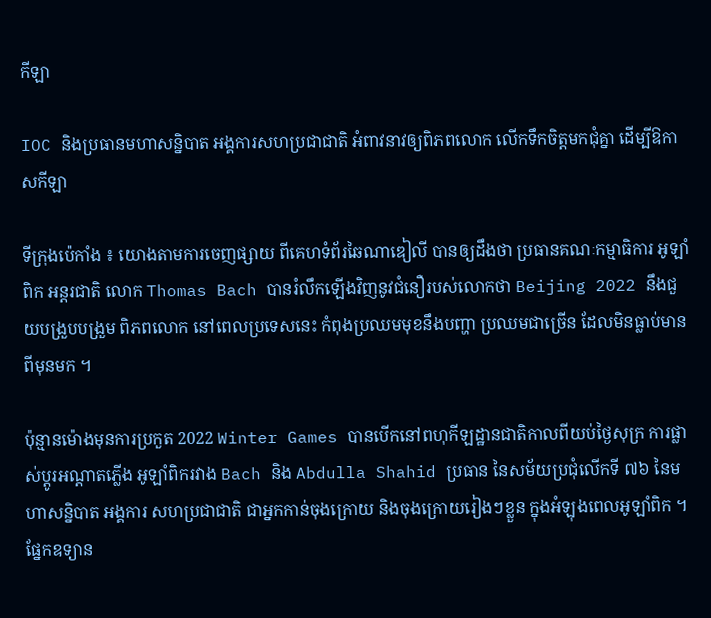កីឡា

IOC និងប្រធានមហាសន្និបាត អង្គការសហប្រជាជាតិ អំពាវនាវឲ្យពិភពលោក លើកទឹកចិត្តមកជុំគ្នា ដើម្បីឱកាសកីឡា

ទីក្រុងប៉េកាំង ៖ យោងតាមការចេញផ្សាយ ពីគេហទំព័រឆៃណាឌៀលី បានឲ្យដឹងថា ប្រធានគណៈកម្មាធិការ អូឡាំពិក អន្តរជាតិ លោក Thomas Bach បានរំលឹកឡើងវិញនូវជំនឿរបស់លោកថា Beijing 2022 នឹងជួយបង្រួបបង្រួម ពិភពលោក នៅពេលប្រទេសនេះ កំពុងប្រឈមមុខនឹងបញ្ហា ប្រឈមជាច្រើន ដែលមិនធ្លាប់មានពីមុនមក ។

ប៉ុន្មានម៉ោងមុនការប្រកួត 2022 Winter Games បានបើកនៅពហុកីឡដ្ឋានជាតិកាលពីយប់ថ្ងៃសុក្រ ការផ្លាស់ប្តូរអណ្តាតភ្លើង អូឡាំពិករវាង Bach និង Abdulla Shahid ប្រធាន នៃសម័យប្រជុំលើកទី ៧៦ នៃមហាសន្និបាត អង្គការ សហប្រជាជាតិ ជាអ្នកកាន់ចុងក្រោយ និងចុងក្រោយរៀងៗខ្លួន ក្នុងអំឡុងពេលអូឡាំពិក ។ ផ្នែកឧទ្យាន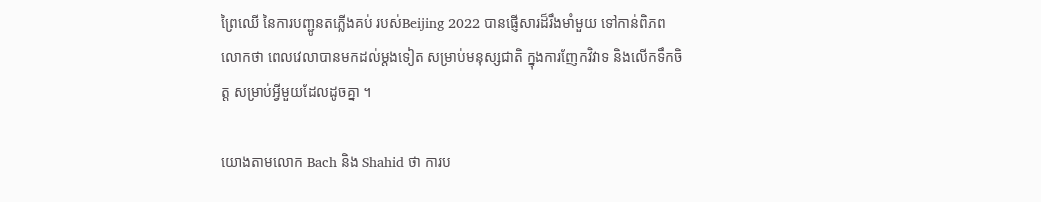ព្រៃឈើ នៃការបញ្ជូនតភ្លើងគប់ របស់Beijing 2022 បានផ្ញើសារដ៏រឹងមាំមួយ ទៅកាន់ពិភពលោកថា ពេលវេលាបានមកដល់ម្តងទៀត សម្រាប់មនុស្សជាតិ ក្នុងការញែកវិវាទ និងលើកទឹកចិត្ត សម្រាប់អ្វីមួយដែលដូចគ្នា ។

យោងតាមលោក Bach និង Shahid ថា ការប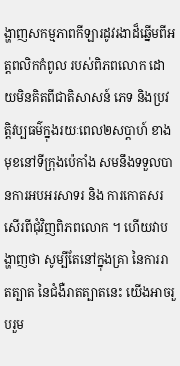ង្ហាញសកម្មភាពកីឡារដូវរងាដ៏ឆ្នើមពីអត្តពលិកកំពូល របស់ពិភពលោក ដោយមិនគិតពីជាតិសាសន៍ ភេទ និងប្រវត្តិវប្បធម៌ក្នុងរយៈពេល២សប្តាហ៍ ខាងមុខនៅទីក្រុងប៉េកាំង សមនឹងទទួលបានការអបអរសាទរ និង ការកោតសរសើរពីជុំវិញពិភពលោក ។ ហើយវាបង្ហាញថា សូម្បីតែនៅក្នុងគ្រា នៃការរាតត្បាត នៃជំងឺរាតត្បាតនេះ យើងអាចរួបរួម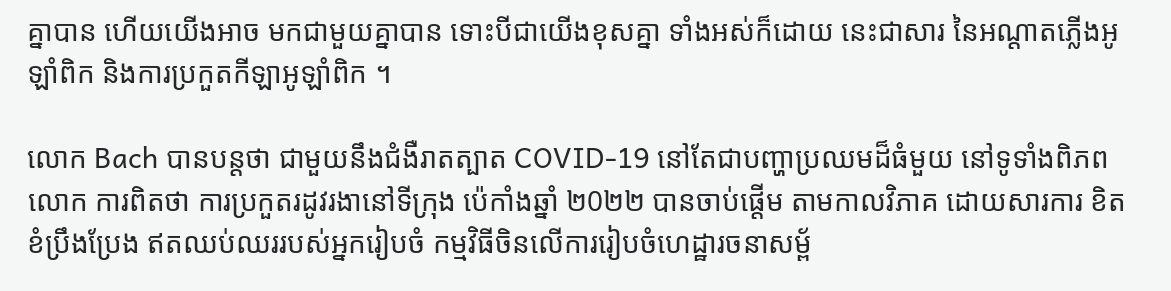គ្នាបាន ហើយយើងអាច មកជាមួយគ្នាបាន ទោះបីជាយើងខុសគ្នា ទាំងអស់ក៏ដោយ នេះជាសារ នៃអណ្តាតភ្លើងអូឡាំពិក និងការប្រកួតកីឡាអូឡាំពិក ។

លោក Bach បានបន្តថា ជាមួយនឹងជំងឺរាតត្បាត COVID-19 នៅតែជាបញ្ហាប្រឈមដ៏ធំមួយ នៅទូទាំងពិភពលោក ការពិតថា ការប្រកួតរដូវរងានៅទីក្រុង ប៉េកាំងឆ្នាំ ២0២២ បានចាប់ផ្តើម តាមកាលវិភាគ ដោយសារការ ខិតខំប្រឹងប្រែង ឥតឈប់ឈររបស់អ្នករៀបចំ កម្មវិធីចិនលើការរៀបចំហេដ្ឋារចនាសម្ព័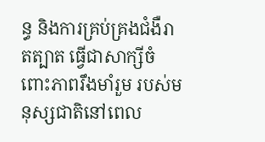ន្ធ និងការគ្រប់គ្រងជំងឺរាតត្បាត ធ្វើជាសាក្សីចំពោះភាពរឹងមាំរួម របស់មនុស្សជាតិនៅពេល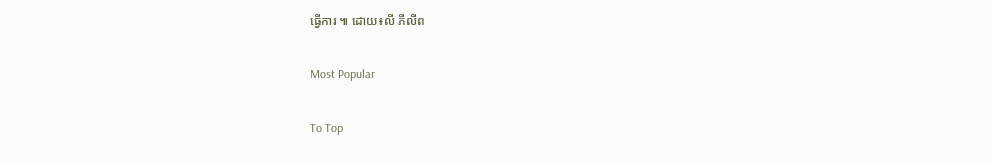ធ្វើការ ៕ ដោយ៖លី ភីលីព

Most Popular

To Top